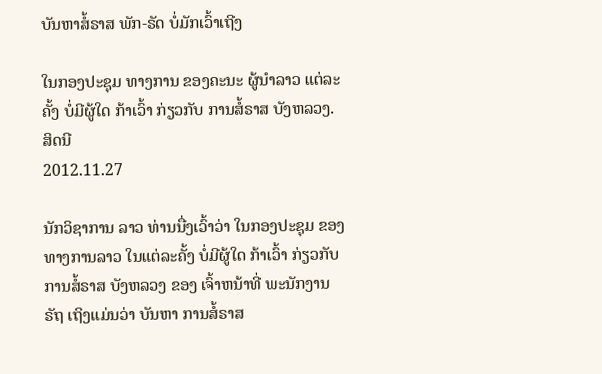ບັນຫາສໍ້ຣາສ ພັກ-ຣັດ ບໍ່ມັກເວົ້າເຖີງ

ໃນກອງປະຊຸມ ທາງການ ຂອງຄະນະ ຜູ້ນໍາລາວ ແຕ່ລະຄັ້ງ ບໍ່ມີຜູ້ໃດ ກ້າເວົ້າ ກ່ຽວກັບ ການສໍ້ຣາສ ບັງຫລວງ.
ສິດນີ
2012.11.27

ນັກວິຊາການ ລາວ ທ່ານນື່ງເວົ້າວ່າ ໃນກອງປະຊຸມ ຂອງທາງການລາວ ໃນແຕ່ລະຄັ້ງ ບໍ່ມີຜູ້ໃດ ກ້າເວົ້າ ກ່ຽວກັບ ການສໍ້ຣາສ ບັງຫລວງ ຂອງ ເຈົ້າຫນ້າທີ່ ພະນັກງານ ຣັຖ ເຖິງແມ່ນວ່າ ບັນຫາ ການສໍ້ຣາສ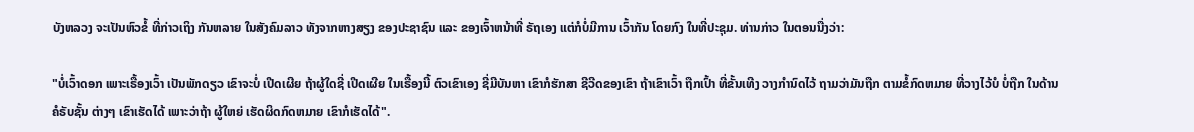ບັງຫລວງ ຈະເປັນຫົວຂໍ້ ທີ່ກ່າວເຖິງ ກັນຫລາຍ ໃນສັງຄົມລາວ ທັງຈາກຫາງສຽງ ຂອງປະຊາຊົນ ແລະ ຂອງເຈົ້າຫນ້າທີ່ ຣັຖເອງ ແຕ່ກໍບໍ່ມີການ ເວົ້າກັນ ໂດຍກົງ ໃນທີ່ປະຊຸມ. ທ່ານກ່າວ ໃນຕອນນື່ງວ່າ:

"ບໍ່ເວົ້າດອກ ເພາະເຣື້ອງເວົ້າ ເປັນພັກດຽວ ເຂົາຈະບໍ່ ເປີດເຜີຍ ຖ້າຜູ້ໃດຊີ່ ເປີດເຜີຍ ໃນເຣື້ອງນີ້ ຕົວເຂົາເອງ ຊີ່ມີບັນຫາ ເຂົາກໍຮັກສາ ຊີວີດຂອງເຂົາ ຖ້າເຂົາເວົ້າ ຖືກເປົ້າ ທີ່ຂັ້ນເທີງ ວາງກຳນົດໄວ້ ຖາມວ່າມັນຖືກ ຕາມຂໍ້ກົດຫມາຍ ທີ່ວາງໄວ້ບໍ ບໍ່ຖືກ ໃນດ້ານ ຄໍຣັບຊັ້ນ ຕ່າງໆ ເຂົາເຮັດໄດ້ ເພາະວ່າຖ້າ ຜູ້ໃຫຍ່ ເຮັດຜິດກົດຫມາຍ ເຂົາກໍເຮັດໄດ້".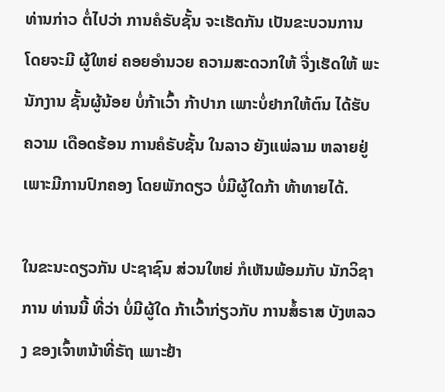ທ່ານກ່າວ ຕໍ່ໄປວ່າ ການຄໍຣັບຊັ້ນ ຈະເຮັດກັນ ເປັນຂະບວນການ ໂດຍຈະມີ ຜູ້ໃຫຍ່ ຄອຍອຳນວຍ ຄວາມສະດວກໃຫ້ ຈື່ງເຮັດໃຫ້ ພະນັກງານ ຊັ້ນຜູ້ນ້ອຍ ບໍ່ກ້າເວົ້າ ກ້າປາກ ເພາະບໍ່ຢາກໃຫ້ຕົນ ໄດ້ຮັບຄວາມ ເດືອດຮ້ອນ ການຄໍຣັບຊັ້ນ ໃນລາວ ຍັງແພ່ລາມ ຫລາຍຢູ່ ເພາະມີການປົກຄອງ ໂດຍພັກດຽວ ບໍ່ມີຜູ້ໃດກ້າ ທ້າທາຍໄດ້.

ໃນຂະນະດຽວກັນ ປະຊາຊົນ ສ່ວນໃຫຍ່ ກໍເຫັນພ້ອມກັບ ນັກວິຊາການ ທ່ານນີ້ ທີ່ວ່າ ບໍ່ມີຜູ້ໃດ ກ້າເວົ້າກ່ຽວກັບ ການສໍ້ຣາສ ບັງຫລວງ ຂອງເຈົ້າຫນ້າທີ່ຣັຖ ເພາະຢ້າ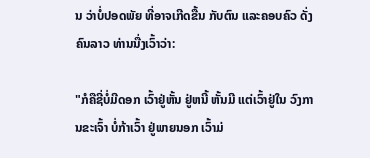ນ ວ່າບໍ່ປອດພັຍ ທີ່ອາຈເກີດຂື້ນ ກັບຕົນ ແລະຄອບຄົວ ດັ່ງຄົນລາວ ທ່ານນື່ງເວົ້າວ່າ:

"ກໍຄືຊີ່ບໍ່ມີດອກ ເວົ້າຢູ່ຫັ້ນ ຢູ່ຫນີ້ ຫັ້ນມີ ແຕ່ເວົ້າຢູ່ໃນ ວົງການຂະເຈົ້າ ບໍ່ກ້າເວົ້າ ຢູ່ພາຍນອກ ເວົ້າມ່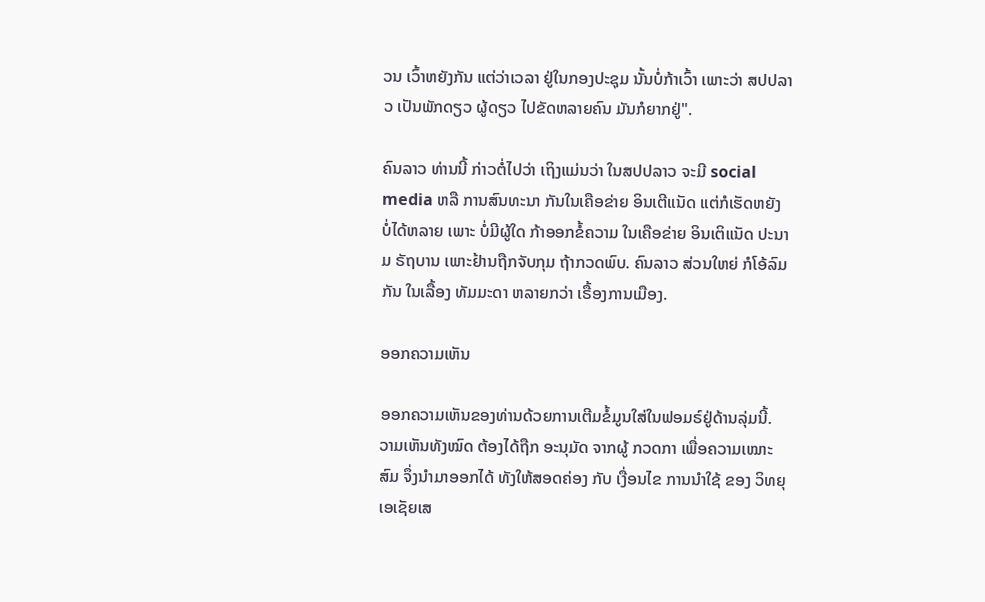ວນ ເວົ້າຫຍັງກັນ ແຕ່ວ່າເວລາ ຢູ່ໃນກອງປະຊຸມ ນັ້ນບໍ່ກ້າເວົ້າ ເພາະວ່າ ສປປລາວ ເປັນພັກດຽວ ຜູ້ດຽວ ໄປຂັດຫລາຍຄົນ ມັນກໍຍາກຢູ່".

ຄົນລາວ ທ່ານນີ້ ກ່າວຕໍ່ໄປວ່າ ເຖິງແມ່ນວ່າ ໃນສປປລາວ ຈະມີ social media ຫລື ການສົນທະນາ ກັນໃນເຄືອຂ່າຍ ອິນເຕີແນັດ ແຕ່ກໍເຮັດຫຍັງ ບໍ່ໄດ້ຫລາຍ ເພາະ ບໍ່ມີຜູ້ໃດ ກ້າອອກຂໍ້ຄວາມ ໃນເຄືອຂ່າຍ ອິນເຕິແນັດ ປະນາມ ຣັຖບານ ເພາະຢ້ານຖືກຈັບກຸມ ຖ້າກວດພົບ. ຄົນລາວ ສ່ວນໃຫຍ່ ກໍໂອ້ລົມກັນ ໃນເລື້ອງ ທັມມະດາ ຫລາຍກວ່າ ເຣື້ອງການເມືອງ.

ອອກຄວາມເຫັນ

ອອກຄວາມເຫັນຂອງທ່ານດ້ວຍການເຕີມຂໍ້ມູນໃສ່ໃນຟອມຣ໌ຢູ່ດ້ານລຸ່ມນີ້. ວາມເຫັນທັງໝົດ ຕ້ອງໄດ້ຖືກ ອະນຸມັດ ຈາກຜູ້ ກວດກາ ເພື່ອຄວາມເໝາະສົມ ຈຶ່ງນໍາມາອອກໄດ້ ທັງໃຫ້ສອດຄ່ອງ ກັບ ເງື່ອນໄຂ ການນຳໃຊ້ ຂອງ ວິທຍຸເອເຊັຍເສ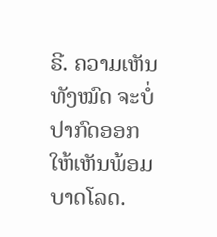ຣີ. ຄວາມເຫັນທັງໝົດ ຈະບໍ່ປາກົດອອກ ໃຫ້ເຫັນພ້ອມບາດໂລດ.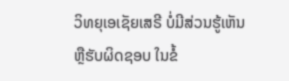ວິທຍຸເອເຊັຍເສຣີ ບໍ່ມີສ່ວນຮູ້ເຫັນ ຫຼືຮັບຜິດຊອບ ໃນຂໍ້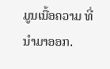ມູນເນື້ອຄວາມ ທີ່ນໍາມາອອກ.